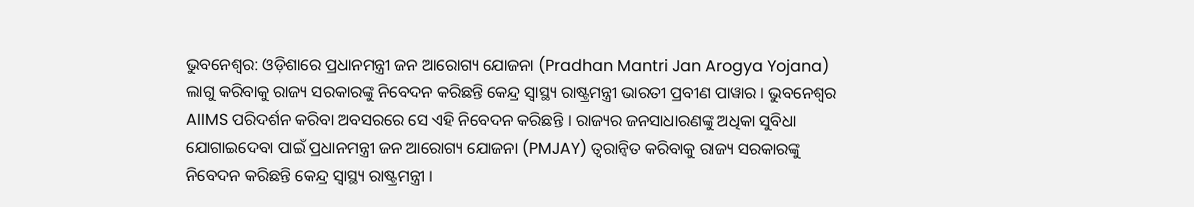ଭୁବନେଶ୍ବର: ଓଡ଼ିଶାରେ ପ୍ରଧାନମନ୍ତ୍ରୀ ଜନ ଆରୋଗ୍ୟ ଯୋଜନା (Pradhan Mantri Jan Arogya Yojana) ଲାଗୁ କରିବାକୁ ରାଜ୍ୟ ସରକାରଙ୍କୁ ନିବେଦନ କରିଛନ୍ତି କେନ୍ଦ୍ର ସ୍ବାସ୍ଥ୍ୟ ରାଷ୍ଟ୍ରମନ୍ତ୍ରୀ ଭାରତୀ ପ୍ରବୀଣ ପାୱାର । ଭୁବନେଶ୍ବର AIIMS ପରିଦର୍ଶନ କରିବା ଅବସରରେ ସେ ଏହି ନିବେଦନ କରିଛନ୍ତି । ରାଜ୍ୟର ଜନସାଧାରଣଙ୍କୁ ଅଧିକା ସୁବିଧା ଯୋଗାଇଦେବା ପାଇଁ ପ୍ରଧାନମନ୍ତ୍ରୀ ଜନ ଆରୋଗ୍ୟ ଯୋଜନା (PMJAY) ତ୍ବରାନ୍ବିତ କରିବାକୁ ରାଜ୍ୟ ସରକାରଙ୍କୁ ନିବେଦନ କରିଛନ୍ତି କେନ୍ଦ୍ର ସ୍ବାସ୍ଥ୍ୟ ରାଷ୍ଟ୍ରମନ୍ତ୍ରୀ ।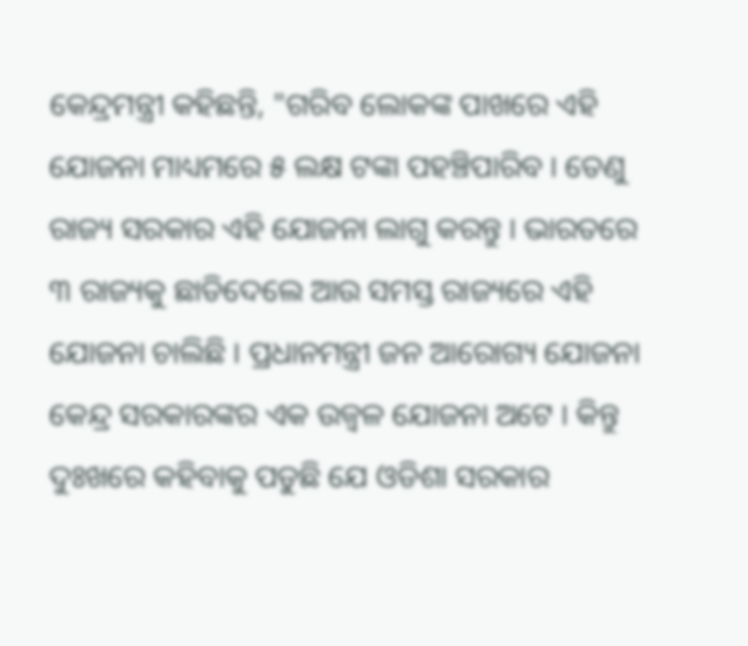କେନ୍ଦ୍ରମନ୍ତ୍ରୀ କହିଛନ୍ତି, "ଗରିବ ଲୋକଙ୍କ ପାଖରେ ଏହି ଯୋଜନା ମାଧ୍ୟମରେ ୫ ଲକ୍ଷ ଟଙ୍କା ପହଞ୍ଚିପାରିବ । ତେଣୁ ରାଜ୍ୟ ସରକାର ଏହି ଯୋଜନା ଲାଗୁ କରନ୍ତୁ । ଭାରତରେ ୩ ରାଜ୍ୟକୁ ଛାଡିଦେଲେ ଆଉ ସମସ୍ତ ରାଜ୍ୟରେ ଏହି ଯୋଜନା ଚାଲିଛି । ପ୍ରଧାନମନ୍ତ୍ରୀ ଜନ ଆରୋଗ୍ୟ ଯୋଜନା କେନ୍ଦ୍ର ସରକାରଙ୍କର ଏକ ଉଜ୍ଵଳ ଯୋଜନା ଅଟେ । କିନ୍ତୁ ଦୁଃଖରେ କହିବାକୁ ପଡୁଛି ଯେ ଓଡିଶା ସରକାର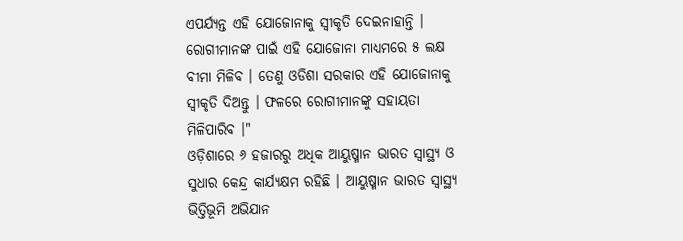ଏପର୍ଯ୍ୟନ୍ତ ଏହି ଯୋଜୋନାକୁ ସ୍ବୀକୃତି ଦେଇନାହାନ୍ତି । ରୋଗୀମାନଙ୍କ ପାଇଁ ଏହି ଯୋଜୋନା ମାଧ୍ୟମରେ ୫ ଲକ୍ଷ ବୀମା ମିଳିବ । ତେଣୁ ଓଡିଶା ସରକାର ଏହି ଯୋଜୋନାକୁ ସ୍ବୀକୃତି ଦିଅନ୍ତୁ । ଫଳରେ ରୋଗୀମାନଙ୍କୁ ସହାୟତା ମିଳିପାରିବ ।"
ଓଡ଼ିଶାରେ ୬ ହଜାରରୁ ଅଧିକ ଆୟୁଷ୍ମାନ ଭାରତ ସ୍ବାସ୍ଥ୍ୟ ଓ ସୁଧାର କେନ୍ଦ୍ର କାର୍ଯ୍ୟକ୍ଷମ ରହିଛି । ଆୟୁଷ୍ମାନ ଭାରତ ସ୍ବାସ୍ଥ୍ୟ ଭିତ୍ତିଭୂମି ଅଭିଯାନ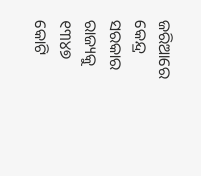ଜରିଆରେ କେନ୍ଦ୍ର ସରକାର ରାଜ୍ୟକୁ ୧୩୪୭ କୋଟି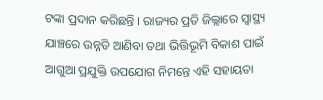ଟଙ୍କା ପ୍ରଦାନ କରିଛନ୍ତି । ରାଜ୍ୟର ପ୍ରତି ଜିଲ୍ଲାରେ ସ୍ବାସ୍ଥ୍ୟ ଯାଞ୍ଚରେ ଉନ୍ନତି ଆଣିବା ତଥା ଭିତ୍ତିଭୂମି ବିକାଶ ପାଇଁ ଆଗୁଆ ପ୍ରଯୁକ୍ତି ଉପଯୋଗ ନିମନ୍ତେ ଏହି ସହାୟତା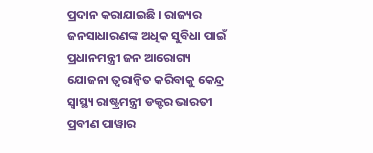ପ୍ରଦାନ କରାଯାଇଛି । ରାଜ୍ୟର ଜନସାଧାରଣଙ୍କ ଅଧିକ ସୁବିଧା ପାଇଁ ପ୍ରଧାନମନ୍ତ୍ରୀ ଜନ ଆରୋଗ୍ୟ ଯୋଜନା ତ୍ବରାନ୍ବିତ କରିବାକୁ କେନ୍ଦ୍ର ସ୍ବାସ୍ଥ୍ୟ ରାଷ୍ଟ୍ରମନ୍ତ୍ରୀ ଡକ୍ଟର ଭାରତୀ ପ୍ରବୀଣ ପାୱାର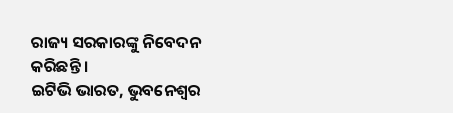ରାଜ୍ୟ ସରକାରଙ୍କୁ ନିବେଦନ କରିଛନ୍ତି ।
ଇଟିଭି ଭାରତ, ଭୁବନେଶ୍ବର